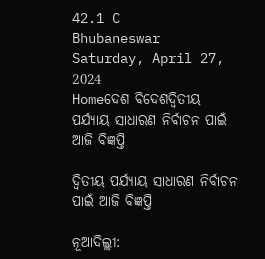42.1 C
Bhubaneswar
Saturday, April 27, 2024
Homeଦେଶ ବିଦେଶଦ୍ୱିତୀୟ ପର୍ଯ୍ୟାୟ ସାଧାରଣ ନିର୍ବାଚନ ପାଇଁ ଆଜି ବିଜ୍ଞପ୍ତି

ଦ୍ୱିତୀୟ ପର୍ଯ୍ୟାୟ ସାଧାରଣ ନିର୍ବାଚନ ପାଇଁ ଆଜି ବିଜ୍ଞପ୍ତି

ନୂଆଦିଲ୍ଲୀ: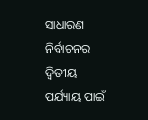ସାଧାରଣ ନିର୍ବାଚନର ଦ୍ୱିତୀୟ ପର୍ଯ୍ୟାୟ ପାଇଁ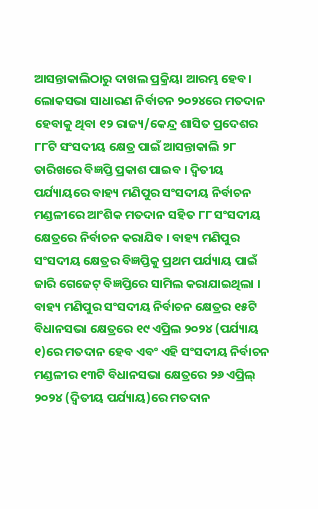ଆସନ୍ତାକାଲିଠାରୁ ଦାଖଲ ପ୍ରକ୍ରିୟା ଆରମ୍ଭ ହେବ । ଲୋକସଭା ସାଧାରଣ ନିର୍ବାଚନ ୨୦୨୪ରେ ମତଦାନ ହେବାକୁ ଥିବା ୧୨ ରାଜ୍ୟ/କେନ୍ଦ୍ର ଶାସିତ ପ୍ରଦେଶର ୮୮ଟି ସଂସଦୀୟ କ୍ଷେତ୍ର ପାଇଁ ଆସନ୍ତାକାଲି ୨୮ ତାରିଖରେ ବିଜ୍ଞପ୍ତି ପ୍ରକାଶ ପାଇବ । ଦ୍ୱିତୀୟ ପର୍ଯ୍ୟାୟରେ ବାହ୍ୟ ମଣିପୁର ସଂସଦୀୟ ନିର୍ବାଚନ ମଣ୍ଡଳୀରେ ଆଂଶିକ ମତଦାନ ସହିତ ୮୮ ସଂସଦୀୟ କ୍ଷେତ୍ରରେ ନିର୍ବାଚନ କରାଯିବ । ବାହ୍ୟ ମଣିପୁର ସଂସଦୀୟ କ୍ଷେତ୍ରର ବିଜ୍ଞପ୍ତିକୁ ପ୍ରଥମ ପର୍ଯ୍ୟାୟ ପାଇଁ ଜାରି ଗେଜେଟ୍ ବିଜ୍ଞପ୍ତିରେ ସାମିଲ କରାଯାଇଥିଲା । ବାହ୍ୟ ମଣିପୁର ସଂସଦୀୟ ନିର୍ବାଚନ କ୍ଷେତ୍ରର ୧୫ଟି ବିଧାନସଭା କ୍ଷେତ୍ରରେ ୧୯ ଏପ୍ରିଲ ୨୦୨୪ (ପର୍ଯ୍ୟାୟ ୧)ରେ ମତଦାନ ହେବ ଏବଂ ଏହି ସଂସଦୀୟ ନିର୍ବାଚନ ମଣ୍ଡଳୀର ୧୩ଟି ବିଧାନସଭା କ୍ଷେତ୍ରରେ ୨୬ ଏପ୍ରିଲ୍ ୨୦୨୪ (ଦ୍ୱିତୀୟ ପର୍ଯ୍ୟାୟ)ରେ ମତଦାନ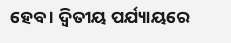ହେବ । ଦ୍ୱିତୀୟ ପର୍ଯ୍ୟାୟରେ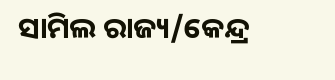ସାମିଲ ରାଜ୍ୟ/କେନ୍ଦ୍ର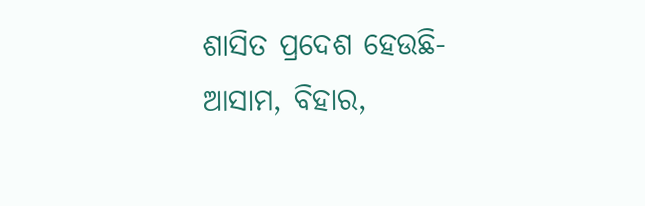ଶାସିତ ପ୍ରଦେଶ ହେଉଛି- ଆସାମ, ବିହାର,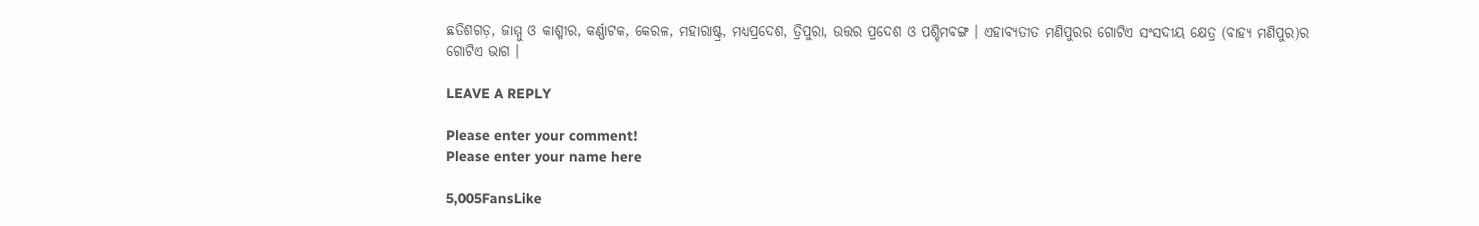ଛତିଶଗଡ଼, ଜାମ୍ମୁ ଓ କାଶ୍ମୀର, କର୍ଣ୍ଣାଟକ, କେରଳ, ମହାରାଷ୍ଟ୍ର, ମଧ୍ୟପ୍ରଦେଶ, ତ୍ରିପୁରା, ଉତ୍ତର ପ୍ରଦେଶ ଓ ପଶ୍ଚିମବଙ୍ଗ । ଏହାବ୍ୟତୀତ ମଣିପୁରର ଗୋଟିଏ ସଂସଦୀୟ କ୍ଷେତ୍ର (ବାହ୍ୟ ମଣିପୁର)ର ଗୋଟିଏ ଭାଗ ।

LEAVE A REPLY

Please enter your comment!
Please enter your name here

5,005FansLike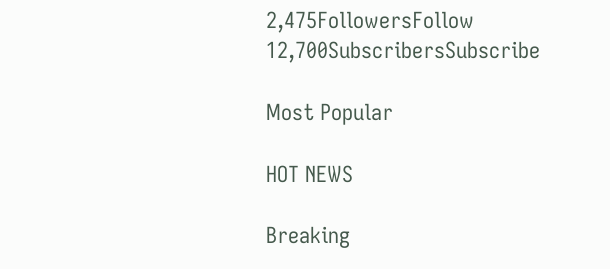2,475FollowersFollow
12,700SubscribersSubscribe

Most Popular

HOT NEWS

Breaking